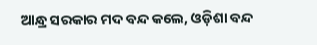ଆନ୍ଧ୍ର ସରକାର ମଦ ବନ୍ଦ କଲେ, ଓଡ଼ିଶା ବନ୍ଦ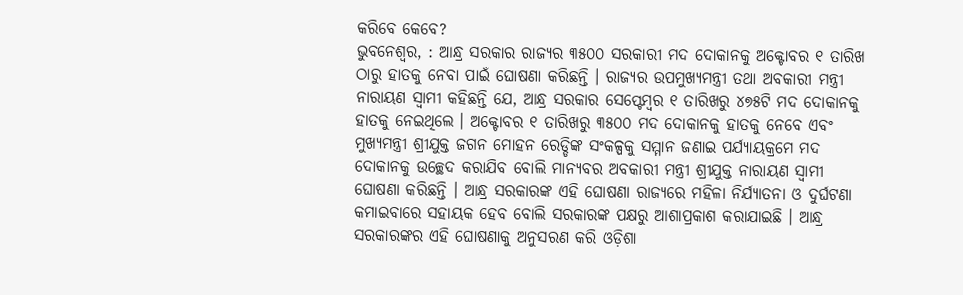କରିବେ କେବେ?
ଭୁବନେଶ୍ୱର, : ଆନ୍ଧ୍ର ସରକାର ରାଜ୍ୟର ୩୫୦୦ ସରକାରୀ ମଦ ଦୋକାନକୁ ଅକ୍ଟୋବର ୧ ତାରିଖ ଠାରୁ ହାତକୁ ନେବା ପାଇଁ ଘୋଷଣା କରିଛନ୍ତି । ରାଜ୍ୟର ଉପମୁଖ୍ୟମନ୍ତ୍ରୀ ତଥା ଅବକାରୀ ମନ୍ତ୍ରୀ ନାରାୟଣ ସ୍ୱାମୀ କହିଛନ୍ତି ଯେ, ଆନ୍ଧ୍ର ସରକାର ସେପ୍ଟେମ୍ବର ୧ ତାରିଖରୁ ୪୭୫ଟି ମଦ ଦୋକାନକୁ ହାତକୁ ନେଇଥିଲେ । ଅକ୍ଟୋବର ୧ ତାରିଖରୁ ୩୫୦୦ ମଦ ଦୋକାନକୁ ହାତକୁ ନେବେ ଏବଂ ମୁଖ୍ୟମନ୍ତ୍ରୀ ଶ୍ରୀଯୁକ୍ତ ଜଗନ ମୋହନ ରେଡ୍ଡିଙ୍କ ସଂକଳ୍ପକୁ ସମ୍ମାନ ଜଣାଇ ପର୍ଯ୍ୟାୟକ୍ରମେ ମଦ ଦୋକାନକୁ ଉଚ୍ଛେଦ କରାଯିବ ବୋଲି ମାନ୍ୟବର ଅବକାରୀ ମନ୍ତ୍ରୀ ଶ୍ରୀଯୁକ୍ତ ନାରାୟଣ ସ୍ୱାମୀ ଘୋଷଣା କରିଛନ୍ତି । ଆନ୍ଧ୍ର ସରକାରଙ୍କ ଏହି ଘୋଷଣା ରାଜ୍ୟରେ ମହିଳା ନିର୍ଯ୍ୟାତନା ଓ ଦୁର୍ଘଟଣା କମାଇବାରେ ସହାୟକ ହେବ ବୋଲି ସରକାରଙ୍କ ପକ୍ଷରୁ ଆଶାପ୍ରକାଶ କରାଯାଇଛି । ଆନ୍ଧ୍ର ସରକାରଙ୍କର ଏହି ଘୋଷଣାକୁ ଅନୁସରଣ କରି ଓଡ଼ିଶା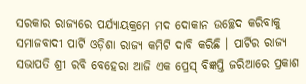ସରକାର ରାଜ୍ୟରେ ପର୍ଯ୍ୟାୟକ୍ରମେ ମଦ ଦୋକାନ ଉଚ୍ଛେଦ କରିବାକୁ ସମାଜବାଦୀ ପାର୍ଟି ଓଡ଼ିଶା ରାଜ୍ୟ କମିଟି ଦାବି କରିଛି । ପାର୍ଟିର ରାଜ୍ୟ ସଭାପତି ଶ୍ରୀ ରବି ବେହେରା ଆଜି ଏକ ପ୍ରେସ୍ ବିଜ୍ଞପ୍ତି ଜରିଆରେ ପ୍ରକାଶ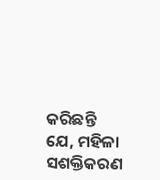କରିଛନ୍ତି ଯେ, ମହିଳା ସଶକ୍ତିକରଣ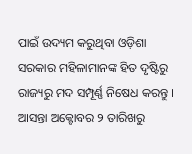ପାଇଁ ଉଦ୍ୟମ କରୁଥିବା ଓଡ଼ିଶା ସରକାର ମହିଳାମାନଙ୍କ ହିତ ଦୃଷ୍ଟିରୁ ରାଜ୍ୟରୁ ମଦ ସମ୍ପୂର୍ଣ୍ଣ ନିଷେଧ କରନ୍ତୁ । ଆସନ୍ତା ଅକ୍ଟୋବର ୨ ତାରିଖରୁ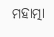ମହାତ୍ମା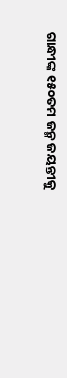ଗାନ୍ଧୀଙ୍କ ୧୫୦ତମ ଜନ୍ମ ଜୟନ୍ତୀକୁ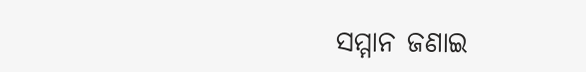ସମ୍ମାନ ଜଣାଇ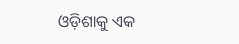ଓଡ଼ିଶାକୁ ଏକ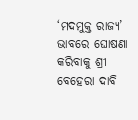‘ମଦମୁକ୍ତ ରାଜ୍ୟ’ ଭାବରେ ଘୋଷଣା କରିବାକୁ ଶ୍ରୀ ବେହେରା ଦାବି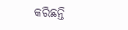କରିଛନ୍ତି